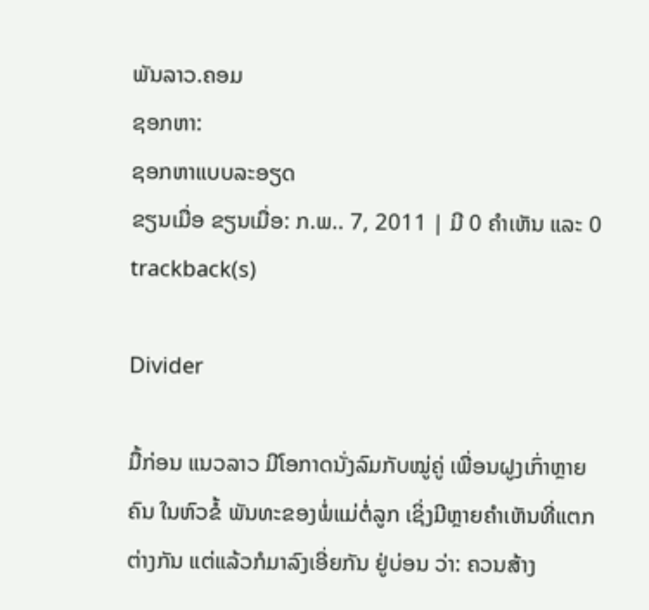ພັນລາວ.ຄອມ
ຊອກຫາ:
ຊອກຫາແບບລະອຽດ
ຂຽນເມື່ອ ຂຽນເມື່ອ: ກ.ພ.. 7, 2011 | ມີ 0 ຄຳເຫັນ ແລະ 0 trackback(s)

Divider

ມື້ກ່ອນ ແນວລາວ ມີໂອກາດນັ່ງລົມກັບໝູ່ຄູ່ ເພື່ອນຝູງເກົ່າຫຼາຍຄົນ ໃນຫົວຂໍ້ ພັນທະຂອງພໍ່ແມ່ຕໍ່ລູກ ເຊິ່ງມີຫຼາຍຄຳເຫັນທີ່ແຕກຕ່າງກັນ ແຕ່ແລ້ວກໍມາລົງເອີ່ຍກັນ ຢູ່ບ່ອນ ວ່າ: ຄວນສ້າງ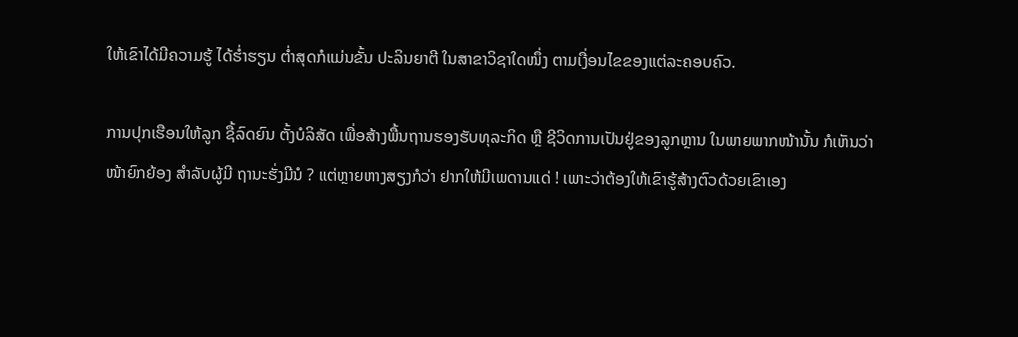ໃຫ້ເຂົາໄດ້ມີຄວາມຮູ້ ໄດ້ຮ່ຳຮຽນ ຕ່ຳສຸດກໍແມ່ນຂັ້ນ ປະລິນຍາຕີ ໃນສາຂາວິຊາໃດໜຶ່ງ ຕາມເງື່ອນໄຂຂອງແຕ່ລະຄອບຄົວ.

ການປຸກເຮືອນໃຫ້ລູກ ຊື້ລົດຍົນ ຕັ້ງບໍລິສັດ ເພື່ອສ້າງພື້ນຖານຮອງຮັບທຸລະກິດ ຫຼື ຊີວິດການເປັນຢູ່ຂອງລູກຫຼານ ໃນພາຍພາກໜ້ານັ້ນ ກໍເຫັນວ່າໜ້າຍົກຍ້ອງ ສຳລັບຜູ້ມີ ຖານະຮັ່ງມີນໍ ? ແຕ່ຫຼາຍຫາງສຽງກໍວ່າ ຢາກໃຫ້ມີເພດານແດ່ ! ເພາະວ່າຕ້ອງໃຫ້ເຂົາຮູ້ສ້າງຕົວດ້ວຍເຂົາເອງ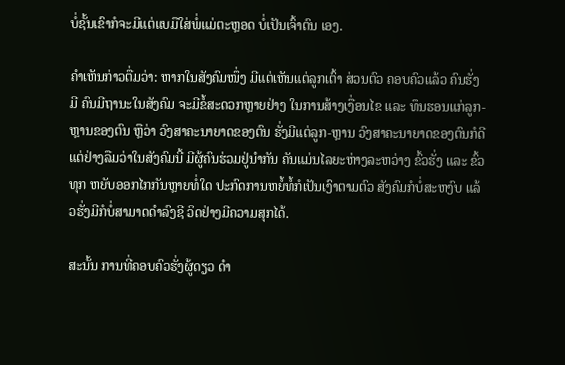ບໍ່ຊັ້ນເຂົາກໍຈະມີແຕ່ແບມືໃສ່ພໍ່ແມ່ຕະຫຼອດ ບໍ່ເປັນເຈົ້າຕົນ ເອງ.

ຄຳເຫັນກ່າວຕື່ມວ່າ: ຫາກໃນສັງຄົມໜຶ່ງ ມີແຕ່ເຫັນແຕ່ລູກເຕົ້າ ສ່ວນຕົວ ຄອບຄົວແລ້ວ ຄົນຮັ່ງມີ ຄົນມີຖານະໃນສັງຄົມ ຈະມີຂໍ້ສະດວກຫຼາຍຢ່າງ ໃນການສ້າງເງື່ອນໄຂ ແລະ ທຶນຮອນແກ່ລູກ-ຫຼານຂອງຕົນ ຫຼືວ່າ ວົງສາຄະນາຍາດຂອງຕົນ ຮັ່ງມີແຕ່ລູກ-ຫຼານ ວົງສາຄະນາຍາດຂອງຕົນກໍດີ ແຕ່ຢ່າງລືມວ່າໃນສັງຄົມນີ້ ມີຜູ້ຄົນຮ່ວມຢູ່ນຳກັນ ຄັນແມ່ນໄລຍະຫ່າງລະຫວ່າງ ຂົ້ວຮັ່ງ ແລະ ຂົ້ວທຸກ ຫຍັບອອກໄກກັນຫຼາຍທໍ່ໃດ ປະກົດການຫຍໍ້ທໍ້ກໍເປັນເງົາຕາມຕົວ ສັງຄົມກໍບໍ່ສະຫງົບ ແລ້ວຮັ່ງມີກໍບໍ່ສາມາດດຳລົງຊີ ວິດຢ່າງມີຄວາມສຸກໄດ້.

ສະນັ້ນ ການທີ່ຄອບຄົວຮັ່ງຜູ້ດຽວ ດຳ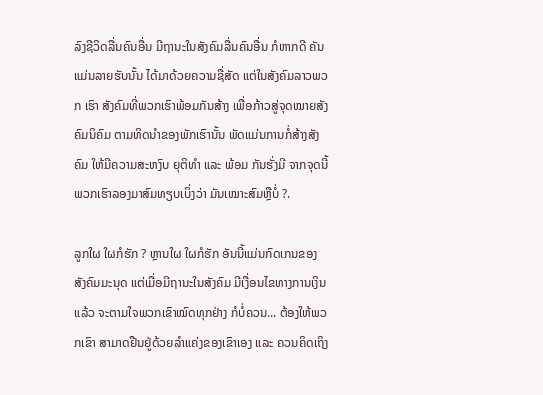ລົງຊີວິດລື່ນຄົນອື່ນ ມີຖານະໃນສັງຄົມລື່ນຄົນອື່ນ ກໍຫາກດີ ຄັນແມ່ນລາຍຮັບນັ້ນ ໄດ້ມາດ້ວຍຄວາມຊື່ສັດ ແຕ່ໃນສັງຄົມລາວພວກ ເຮົາ ສັງຄົມທີ່ພວກເຮົາພ້ອມກັນສ້າງ ເພື່ອກ້າວສູ່ຈຸດໝາຍສັງຄົມນິຄົມ ຕາມທິດນຳຂອງພັກເຮົານັ້ນ ພັດແມ່ນການກໍ່ສ້າງສັງຄົມ ໃຫ້ມີຄວາມສະຫງົບ ຍຸຕິທຳ ແລະ ພ້ອມ ກັນຮັ່ງມີ ຈາກຈຸດນີ້ ພວກເຮົາລອງມາສົມທຽບເບິ່ງວ່າ ມັນເໝາະສົມຫຼືບໍ່ ?.

ລູກໃຜ ໃຜກໍຮັກ ? ຫຼານໃຜ ໃຜກໍຮັກ ອັນນີ້ແມ່ນກົດເກນຂອງສັງຄົມມະນຸດ ແຕ່ເມື່ອມີຖານະໃນສັງຄົມ ມີເງື່ອນໄຂທາງການເງິນແລ້ວ ຈະຕາມໃຈພວກເຂົາໝົດທຸກຢ່າງ ກໍບໍ່ຄວນ... ຕ້ອງໃຫ້ພວກເຂົາ ສາມາດຢືນຢູ່ດ້ວຍລຳແຄ່ງຂອງເຂົາເອງ ແລະ ຄວນຄິດເຖິງ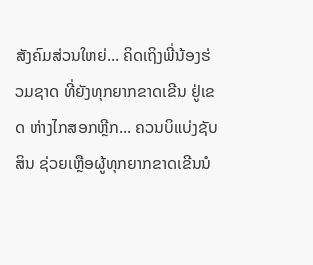ສັງຄົມສ່ວນໃຫຍ່... ຄິດເຖິງພີ່ນ້ອງຮ່ວມຊາດ ທີ່ຍັງທຸກຍາກຂາດເຂີນ ຢູ່ເຂດ ຫ່າງໄກສອກຫຼີກ... ຄວນບິແບ່ງຊັບສິນ ຊ່ວຍເຫຼືອຜູ້ທຸກຍາກຂາດເຂີນນໍ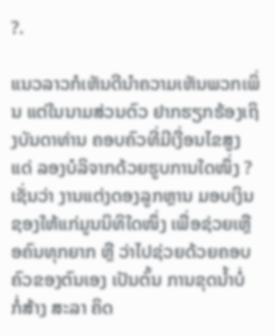?.

ແນວລາວກໍເຫັນດີນຳຄວາມເຫັນພວກເພິ່ນ ແຕ່ໃນນາມສ່ວນຕົວ ຢາກຮຽກຮ້ອງເຖິງບັນດາທ່ານ ຄອບຄົວທີ່ມີເງື່ອນໄຂສູງແດ່ ລອງບໍລິຈາກດ້ວຍຮູບການໃດໜຶ່ງ ? ເຊັ່ນວ່າ ງານແຕ່ງດອງລູກຫຼານ ມອບເງິນຊອງໃຫ້ແກ່ມູນນິທິໃດໜຶ່ງ ເພື່ອຊ່ວຍເຫຼືອຄົນທຸກຍາກ ຫຼື ວ່າໄປຊ່ວຍດ້ວຍຄອບຄົວຂອງຕົນເອງ ເປັນຕົ້ນ ການຂຸດນ້ຳບໍ່ ກໍ່ສ້າງ ສະລາ ຄິດ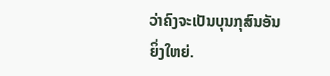ວ່າຄົງຈະເປັນບຸນກຸສົນອັນຍິ່ງໃຫຍ່.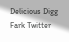Delicious Digg Fark Twitter